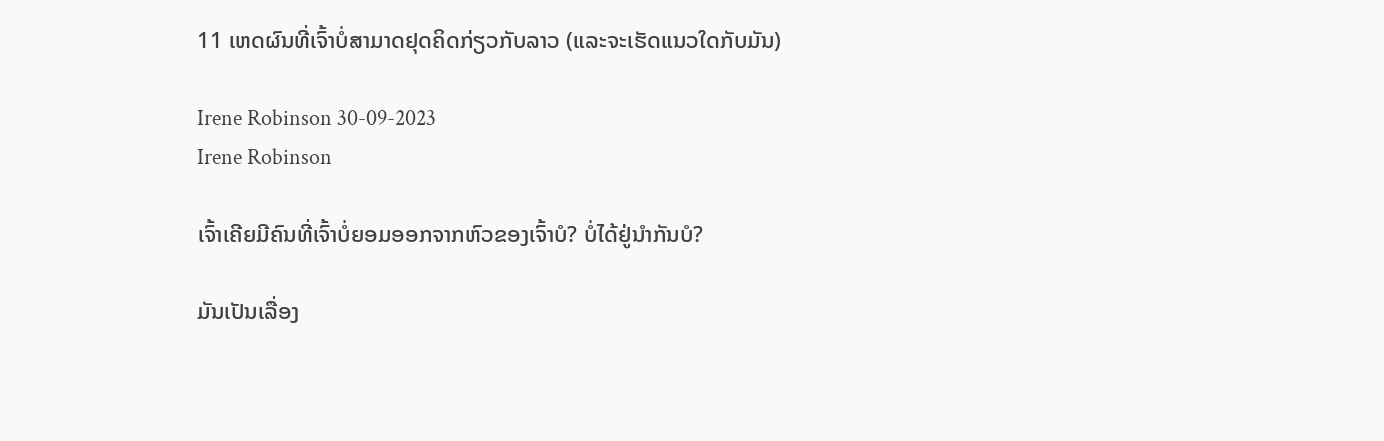11 ເຫດຜົນທີ່ເຈົ້າບໍ່ສາມາດຢຸດຄິດກ່ຽວກັບລາວ (ແລະຈະເຮັດແນວໃດກັບມັນ)

Irene Robinson 30-09-2023
Irene Robinson

ເຈົ້າເຄີຍມີຄົນທີ່ເຈົ້າບໍ່ຍອມອອກຈາກຫົວຂອງເຈົ້າບໍ? ບໍ່ໄດ້ຢູ່ນຳກັນບໍ?

ມັນເປັນເລື່ອງ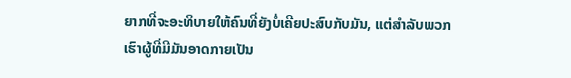ຍາກທີ່ຈະອະທິບາຍໃຫ້ຄົນທີ່ຍັງບໍ່ເຄີຍປະສົບກັບມັນ, ແຕ່ສຳລັບພວກເຮົາຜູ້ທີ່ມີມັນອາດກາຍເປັນ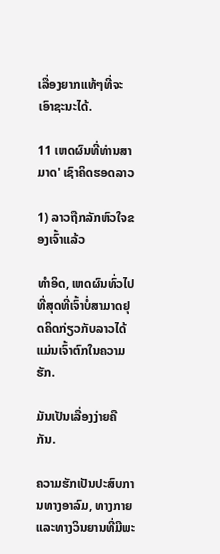ເລື່ອງຍາກແທ້ໆທີ່ຈະເອົາຊະນະໄດ້.

11 ເຫດຜົນທີ່ທ່ານສາມາດ' ເຊົາຄິດຮອດລາວ

1) ລາວຖືກລັກຫົວໃຈຂອງເຈົ້າແລ້ວ

ທຳອິດ, ເຫດຜົນທົ່ວໄປທີ່ສຸດທີ່ເຈົ້າບໍ່ສາມາດຢຸດຄິດກ່ຽວກັບລາວໄດ້ແມ່ນເຈົ້າຕົກໃນຄວາມຮັກ.

ມັນເປັນເລື່ອງງ່າຍຄືກັນ.

ຄວາມຮັກເປັນປະສົບການທາງອາລົມ, ທາງກາຍ ແລະທາງວິນຍານທີ່ມີພະ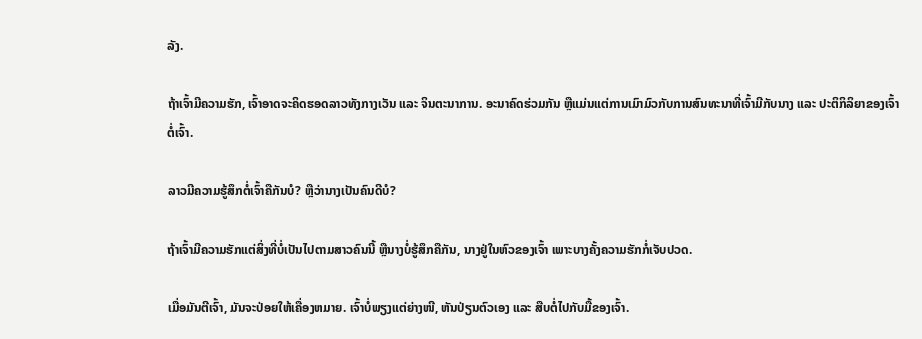ລັງ.

ຖ້າເຈົ້າມີຄວາມຮັກ, ເຈົ້າອາດຈະຄິດຮອດລາວທັງກາງເວັນ ແລະ ຈິນຕະນາການ. ອະນາຄົດຮ່ວມກັນ ຫຼືແມ່ນແຕ່ການເມົາມົວກັບການສົນທະນາທີ່ເຈົ້າມີກັບນາງ ແລະ ປະຕິກິລິຍາຂອງເຈົ້າຕໍ່ເຈົ້າ.

ລາວມີຄວາມຮູ້ສຶກຕໍ່ເຈົ້າຄືກັນບໍ? ຫຼືວ່ານາງເປັນຄົນດີບໍ?

ຖ້າເຈົ້າມີຄວາມຮັກແຕ່ສິ່ງທີ່ບໍ່ເປັນໄປຕາມສາວຄົນນີ້ ຫຼືນາງບໍ່ຮູ້ສຶກຄືກັນ, ນາງຢູ່ໃນຫົວຂອງເຈົ້າ ເພາະບາງຄັ້ງຄວາມຮັກກໍ່ເຈັບປວດ.

ເມື່ອມັນຕີເຈົ້າ, ມັນຈະປ່ອຍໃຫ້ເຄື່ອງຫມາຍ. ເຈົ້າບໍ່ພຽງແຕ່ຍ່າງໜີ, ຫັນປ່ຽນຕົວເອງ ແລະ ສືບຕໍ່ໄປກັບມື້ຂອງເຈົ້າ.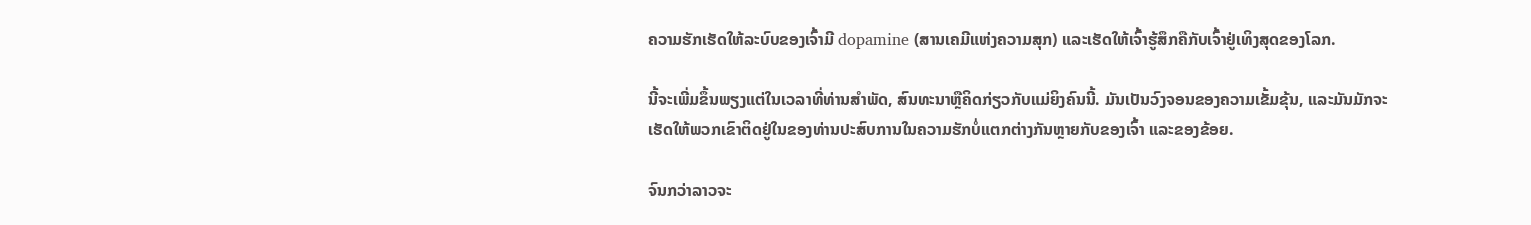ຄວາມຮັກເຮັດໃຫ້ລະບົບຂອງເຈົ້າມີ dopamine (ສານເຄມີແຫ່ງຄວາມສຸກ) ແລະເຮັດໃຫ້ເຈົ້າຮູ້ສຶກຄືກັບເຈົ້າຢູ່ເທິງສຸດຂອງໂລກ.

ນີ້ຈະເພີ່ມຂຶ້ນພຽງແຕ່ໃນເວລາທີ່ທ່ານສໍາພັດ, ສົນທະນາຫຼືຄິດກ່ຽວກັບແມ່ຍິງຄົນນີ້. ມັນເປັນວົງຈອນຂອງຄວາມເຂັ້ມຂຸ້ນ, ແລະມັນມັກຈະເຮັດໃຫ້ພວກເຂົາຕິດຢູ່ໃນຂອງທ່ານປະສົບການໃນຄວາມຮັກບໍ່ແຕກຕ່າງກັນຫຼາຍກັບຂອງເຈົ້າ ແລະຂອງຂ້ອຍ.

ຈົນກວ່າລາວຈະ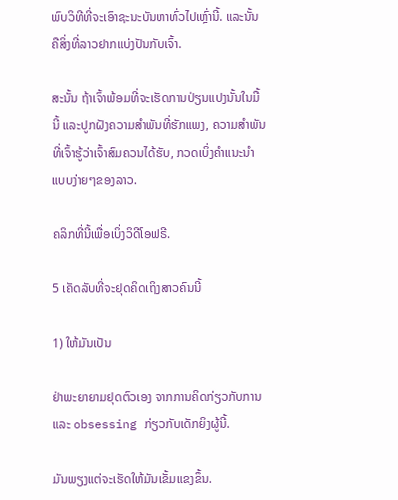ພົບວິທີທີ່ຈະເອົາຊະນະບັນຫາທົ່ວໄປເຫຼົ່ານີ້. ແລະນັ້ນຄືສິ່ງທີ່ລາວຢາກແບ່ງປັນກັບເຈົ້າ.

ສະນັ້ນ ຖ້າເຈົ້າພ້ອມທີ່ຈະເຮັດການປ່ຽນແປງນັ້ນໃນມື້ນີ້ ແລະປູກຝັງຄວາມສຳພັນທີ່ຮັກແພງ, ຄວາມສຳພັນທີ່ເຈົ້າຮູ້ວ່າເຈົ້າສົມຄວນໄດ້ຮັບ, ກວດເບິ່ງຄຳແນະນຳແບບງ່າຍໆຂອງລາວ.

ຄລິກທີ່ນີ້ເພື່ອເບິ່ງວິດີໂອຟຣີ.

5 ເຄັດລັບທີ່ຈະຢຸດຄິດເຖິງສາວຄົນນີ້

1) ໃຫ້ມັນເປັນ

ຢ່າພະຍາຍາມຢຸດຕົວເອງ ຈາກການຄິດກ່ຽວກັບການແລະ obsessing ກ່ຽວກັບເດັກຍິງຜູ້ນີ້.

ມັນພຽງແຕ່ຈະເຮັດໃຫ້ມັນເຂັ້ມແຂງຂຶ້ນ.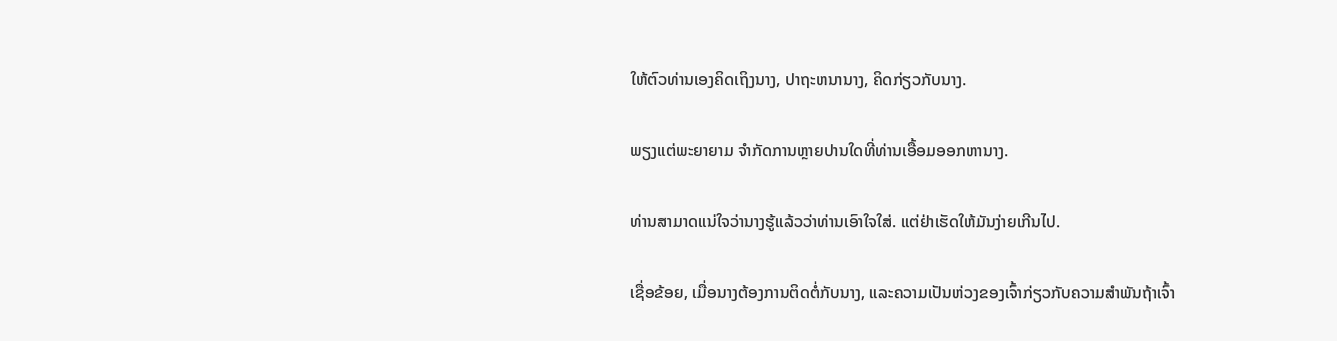ໃຫ້ຕົວທ່ານເອງຄິດເຖິງນາງ, ປາຖະຫນານາງ, ຄິດກ່ຽວກັບນາງ.

ພຽງແຕ່ພະຍາຍາມ ຈໍາກັດການຫຼາຍປານໃດທີ່ທ່ານເອື້ອມອອກຫານາງ.

ທ່ານສາມາດແນ່ໃຈວ່ານາງຮູ້ແລ້ວວ່າທ່ານເອົາໃຈໃສ່. ແຕ່ຢ່າເຮັດໃຫ້ມັນງ່າຍເກີນໄປ.

ເຊື່ອຂ້ອຍ, ເມື່ອນາງຕ້ອງການຕິດຕໍ່ກັບນາງ, ແລະຄວາມເປັນຫ່ວງຂອງເຈົ້າກ່ຽວກັບຄວາມສໍາພັນຖ້າເຈົ້າ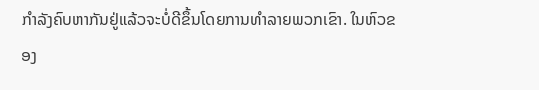ກໍາລັງຄົບຫາກັນຢູ່ແລ້ວຈະບໍ່ດີຂຶ້ນໂດຍການທໍາລາຍພວກເຂົາ. ໃນຫົວຂອງ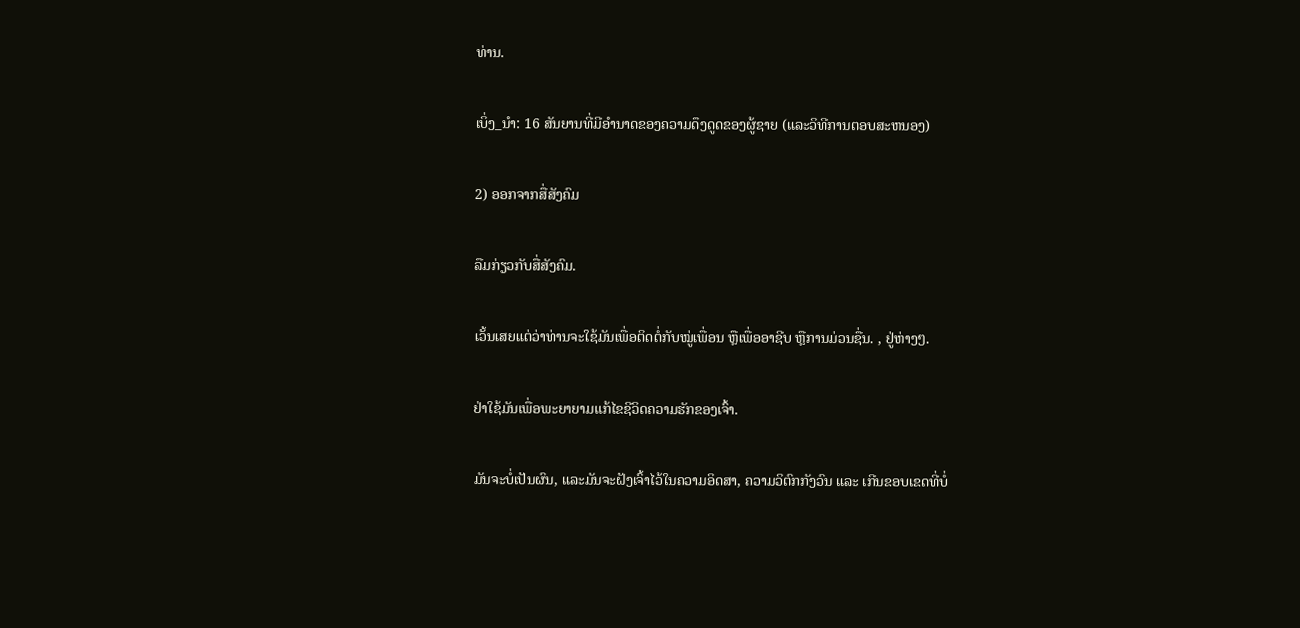ທ່ານ.

ເບິ່ງ_ນຳ: 16 ສັນຍານທີ່ມີອໍານາດຂອງຄວາມດຶງດູດຂອງຜູ້ຊາຍ (ແລະວິທີການຕອບສະຫນອງ)

2) ອອກຈາກສື່ສັງຄົມ

ລືມກ່ຽວກັບສື່ສັງຄົມ.

ເວັ້ນເສຍແຕ່ວ່າທ່ານຈະໃຊ້ມັນເພື່ອຕິດຕໍ່ກັບໝູ່ເພື່ອນ ຫຼືເພື່ອອາຊີບ ຫຼືການມ່ວນຊື່ນ. , ຢູ່ຫ່າງໆ.

ຢ່າໃຊ້ມັນເພື່ອພະຍາຍາມແກ້ໄຂຊີວິດຄວາມຮັກຂອງເຈົ້າ.

ມັນຈະບໍ່ເປັນຜົນ, ແລະມັນຈະຝັງເຈົ້າໄວ້ໃນຄວາມອິດສາ, ຄວາມວິຕົກກັງວົນ ແລະ ເກີນຂອບເຂດທີ່ບໍ່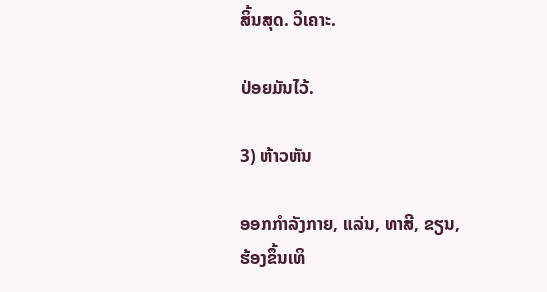ສິ້ນສຸດ. ວິເຄາະ.

ປ່ອຍມັນໄວ້.

3) ຫ້າວຫັນ

ອອກກຳລັງກາຍ, ແລ່ນ, ທາສີ, ຂຽນ, ຮ້ອງຂຶ້ນເທິ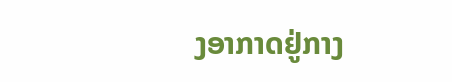ງອາກາດຢູ່ກາງ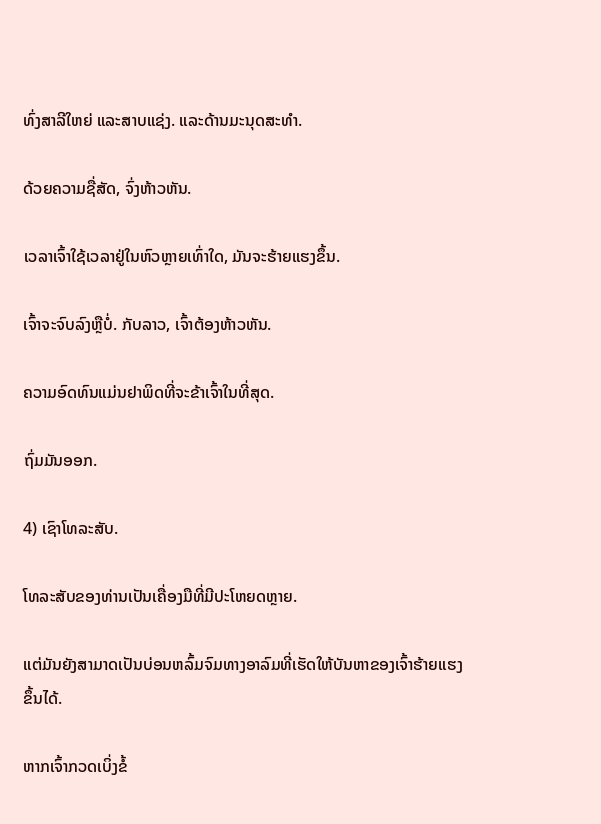ທົ່ງສາລີໃຫຍ່ ແລະສາບແຊ່ງ. ແລະດ້ານມະນຸດສະທຳ.

ດ້ວຍຄວາມຊື່ສັດ, ຈົ່ງຫ້າວຫັນ.

ເວລາເຈົ້າໃຊ້ເວລາຢູ່ໃນຫົວຫຼາຍເທົ່າໃດ, ມັນຈະຮ້າຍແຮງຂຶ້ນ.

ເຈົ້າຈະຈົບລົງຫຼືບໍ່. ກັບລາວ, ເຈົ້າຕ້ອງຫ້າວຫັນ.

ຄວາມອົດທົນແມ່ນຢາພິດທີ່ຈະຂ້າເຈົ້າໃນທີ່ສຸດ.

ຖົ່ມມັນອອກ.

4) ເຊົາໂທລະສັບ.

ໂທລະສັບຂອງທ່ານເປັນເຄື່ອງມືທີ່ມີປະໂຫຍດຫຼາຍ.

ແຕ່ມັນຍັງສາມາດເປັນບ່ອນຫລົ້ມຈົມທາງອາລົມທີ່ເຮັດໃຫ້ບັນຫາຂອງເຈົ້າຮ້າຍແຮງຂຶ້ນໄດ້.

ຫາກເຈົ້າກວດເບິ່ງຂໍ້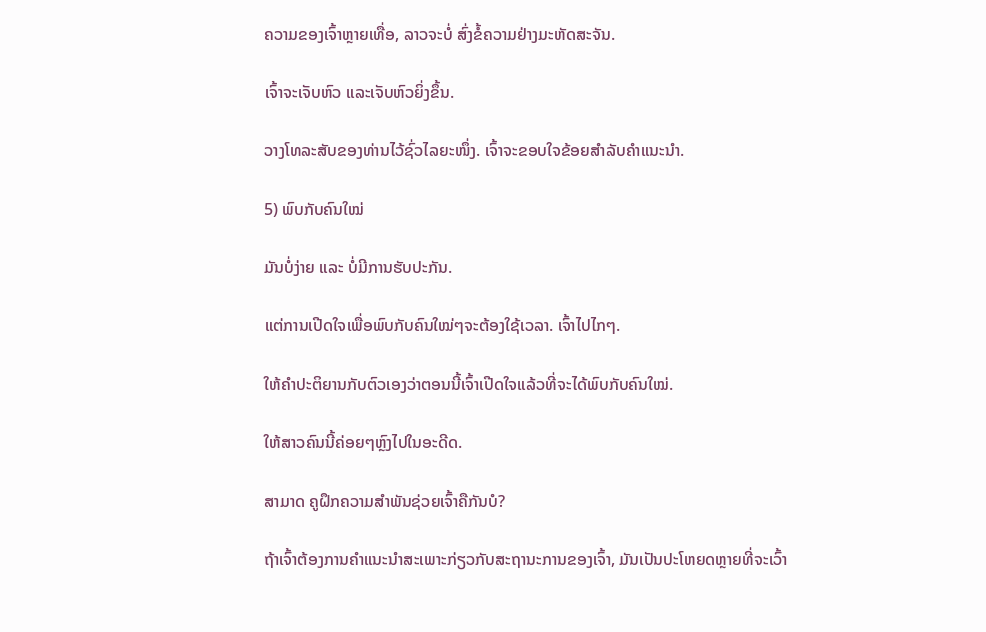ຄວາມຂອງເຈົ້າຫຼາຍເທື່ອ, ລາວຈະບໍ່ ສົ່ງຂໍ້ຄວາມຢ່າງມະຫັດສະຈັນ.

ເຈົ້າຈະເຈັບຫົວ ແລະເຈັບຫົວຍິ່ງຂຶ້ນ.

ວາງໂທລະສັບຂອງທ່ານໄວ້ຊົ່ວໄລຍະໜຶ່ງ. ເຈົ້າຈະຂອບໃຈຂ້ອຍສຳລັບຄຳແນະນຳ.

5) ພົບກັບຄົນໃໝ່

ມັນບໍ່ງ່າຍ ແລະ ບໍ່ມີການຮັບປະກັນ.

ແຕ່ການເປີດໃຈເພື່ອພົບກັບຄົນໃໝ່ໆຈະຕ້ອງໃຊ້ເວລາ. ເຈົ້າໄປໄກໆ.

ໃຫ້ຄຳປະຕິຍານກັບຕົວເອງວ່າຕອນນີ້ເຈົ້າເປີດໃຈແລ້ວທີ່ຈະໄດ້ພົບກັບຄົນໃໝ່.

ໃຫ້ສາວຄົນນີ້ຄ່ອຍໆຫຼົງໄປໃນອະດີດ.

ສາມາດ ຄູຝຶກຄວາມສຳພັນຊ່ວຍເຈົ້າຄືກັນບໍ?

ຖ້າເຈົ້າຕ້ອງການຄຳແນະນຳສະເພາະກ່ຽວກັບສະຖານະການຂອງເຈົ້າ, ມັນເປັນປະໂຫຍດຫຼາຍທີ່ຈະເວົ້າ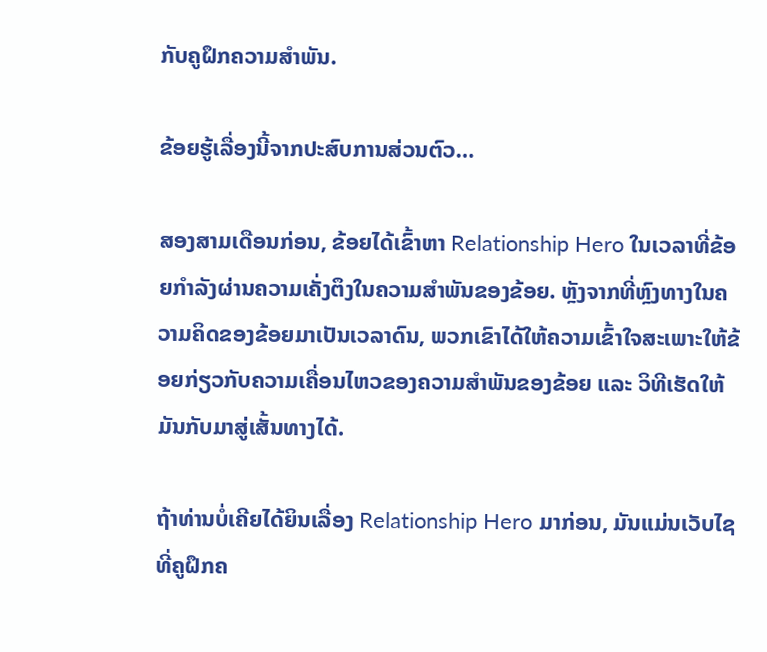ກັບຄູຝຶກຄວາມສຳພັນ.

ຂ້ອຍຮູ້ເລື່ອງນີ້ຈາກປະສົບການສ່ວນຕົວ…

ສອງສາມເດືອນກ່ອນ, ຂ້ອຍໄດ້ເຂົ້າຫາ Relationship Hero ໃນເວລາທີ່ຂ້ອຍກໍາລັງຜ່ານຄວາມເຄັ່ງຕຶງໃນຄວາມສໍາພັນຂອງຂ້ອຍ. ຫຼັງຈາກທີ່ຫຼົງທາງໃນຄວາມຄິດຂອງຂ້ອຍມາເປັນເວລາດົນ, ພວກເຂົາໄດ້ໃຫ້ຄວາມເຂົ້າໃຈສະເພາະໃຫ້ຂ້ອຍກ່ຽວກັບຄວາມເຄື່ອນໄຫວຂອງຄວາມສຳພັນຂອງຂ້ອຍ ແລະ ວິທີເຮັດໃຫ້ມັນກັບມາສູ່ເສັ້ນທາງໄດ້.

ຖ້າທ່ານບໍ່ເຄີຍໄດ້ຍິນເລື່ອງ Relationship Hero ມາກ່ອນ, ມັນແມ່ນເວັບໄຊທີ່ຄູຝຶກຄ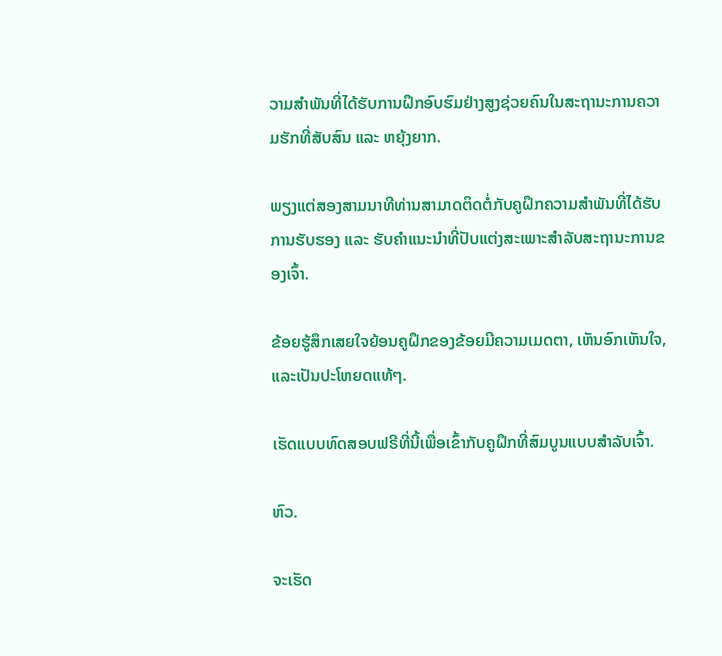ວາມສຳພັນທີ່ໄດ້ຮັບການຝຶກອົບຮົມຢ່າງສູງຊ່ວຍຄົນໃນສະຖານະການຄວາມຮັກທີ່ສັບສົນ ແລະ ຫຍຸ້ງຍາກ.

ພຽງແຕ່ສອງສາມນາທີທ່ານສາມາດຕິດຕໍ່ກັບຄູຝຶກຄວາມສຳພັນທີ່ໄດ້ຮັບການຮັບຮອງ ແລະ ຮັບຄຳແນະນຳທີ່ປັບແຕ່ງສະເພາະສຳລັບສະຖານະການຂອງເຈົ້າ.

ຂ້ອຍຮູ້ສຶກເສຍໃຈຍ້ອນຄູຝຶກຂອງຂ້ອຍມີຄວາມເມດຕາ, ເຫັນອົກເຫັນໃຈ, ແລະເປັນປະໂຫຍດແທ້ໆ.

ເຮັດແບບທົດສອບຟຣີທີ່ນີ້ເພື່ອເຂົ້າກັບຄູຝຶກທີ່ສົມບູນແບບສຳລັບເຈົ້າ.

ຫົວ.

ຈະເຮັດ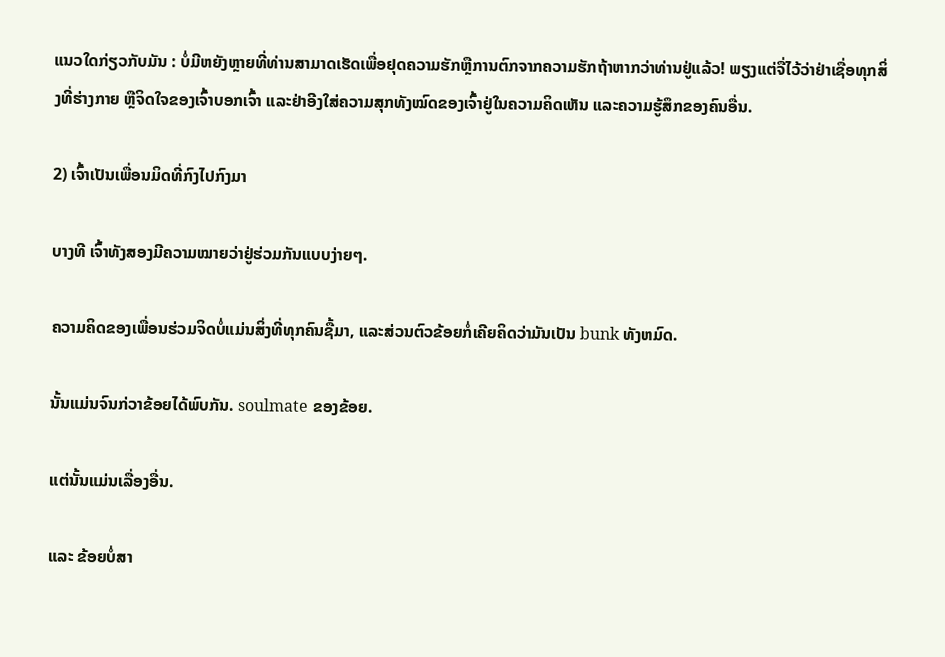ແນວໃດກ່ຽວກັບມັນ : ບໍ່ມີຫຍັງຫຼາຍທີ່ທ່ານສາມາດເຮັດເພື່ອຢຸດຄວາມຮັກຫຼືການຕົກຈາກຄວາມຮັກຖ້າຫາກວ່າທ່ານຢູ່ແລ້ວ! ພຽງແຕ່ຈື່ໄວ້ວ່າຢ່າເຊື່ອທຸກສິ່ງທີ່ຮ່າງກາຍ ຫຼືຈິດໃຈຂອງເຈົ້າບອກເຈົ້າ ແລະຢ່າອີງໃສ່ຄວາມສຸກທັງໝົດຂອງເຈົ້າຢູ່ໃນຄວາມຄິດເຫັນ ແລະຄວາມຮູ້ສຶກຂອງຄົນອື່ນ.

2) ເຈົ້າເປັນເພື່ອນມິດທີ່ກົງໄປກົງມາ

ບາງທີ ເຈົ້າທັງສອງມີຄວາມໝາຍວ່າຢູ່ຮ່ວມກັນແບບງ່າຍໆ.

ຄວາມຄິດຂອງເພື່ອນຮ່ວມຈິດບໍ່ແມ່ນສິ່ງທີ່ທຸກຄົນຊື້ມາ, ແລະສ່ວນຕົວຂ້ອຍກໍ່ເຄີຍຄິດວ່າມັນເປັນ bunk ທັງຫມົດ.

ນັ້ນແມ່ນຈົນກ່ວາຂ້ອຍໄດ້ພົບກັນ. soulmate ຂອງຂ້ອຍ.

ແຕ່ນັ້ນແມ່ນເລື່ອງອື່ນ.

ແລະ ຂ້ອຍບໍ່ສາ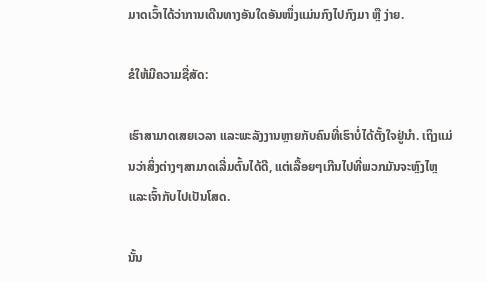ມາດເວົ້າໄດ້ວ່າການເດີນທາງອັນໃດອັນໜຶ່ງແມ່ນກົງໄປກົງມາ ຫຼື ງ່າຍ.

ຂໍໃຫ້ມີຄວາມຊື່ສັດ:

ເຮົາສາມາດເສຍເວລາ ແລະພະລັງງານຫຼາຍກັບຄົນທີ່ເຮົາບໍ່ໄດ້ຕັ້ງໃຈຢູ່ນຳ. ເຖິງແມ່ນວ່າສິ່ງຕ່າງໆສາມາດເລີ່ມຕົ້ນໄດ້ດີ, ແຕ່ເລື້ອຍໆເກີນໄປທີ່ພວກມັນຈະຫຼົງໄຫຼ ແລະເຈົ້າກັບໄປເປັນໂສດ.

ນັ້ນ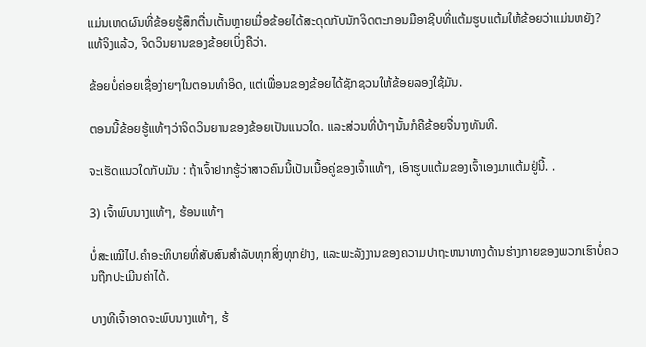ແມ່ນເຫດຜົນທີ່ຂ້ອຍຮູ້ສຶກຕື່ນເຕັ້ນຫຼາຍເມື່ອຂ້ອຍໄດ້ສະດຸດກັບນັກຈິດຕະກອນມືອາຊີບທີ່ແຕ້ມຮູບແຕ້ມໃຫ້ຂ້ອຍວ່າແມ່ນຫຍັງ? ແທ້ຈິງແລ້ວ, ຈິດວິນຍານຂອງຂ້ອຍເບິ່ງຄືວ່າ.

ຂ້ອຍບໍ່ຄ່ອຍເຊື່ອງ່າຍໆໃນຕອນທໍາອິດ, ແຕ່ເພື່ອນຂອງຂ້ອຍໄດ້ຊັກຊວນໃຫ້ຂ້ອຍລອງໃຊ້ມັນ.

ຕອນນີ້ຂ້ອຍຮູ້ແທ້ໆວ່າຈິດວິນຍານຂອງຂ້ອຍເປັນແນວໃດ. ແລະສ່ວນທີ່ບ້າໆນັ້ນກໍຄືຂ້ອຍຈື່ນາງທັນທີ.

ຈະເຮັດແນວໃດກັບມັນ : ຖ້າເຈົ້າຢາກຮູ້ວ່າສາວຄົນນີ້ເປັນເນື້ອຄູ່ຂອງເຈົ້າແທ້ໆ, ເອົາຮູບແຕ້ມຂອງເຈົ້າເອງມາແຕ້ມຢູ່ນີ້. .

3) ເຈົ້າພົບນາງແທ້ໆ, ຮ້ອນແທ້ໆ

ບໍ່ສະເໝີໄປ.ຄໍາອະທິບາຍທີ່ສັບສົນສໍາລັບທຸກສິ່ງທຸກຢ່າງ, ແລະພະລັງງານຂອງຄວາມປາຖະຫນາທາງດ້ານຮ່າງກາຍຂອງພວກເຮົາບໍ່ຄວນຖືກປະເມີນຄ່າໄດ້.

ບາງທີເຈົ້າອາດຈະພົບນາງແທ້ໆ, ຮ້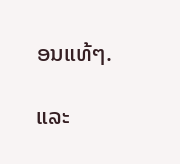ອນແທ້ໆ.

ແລະ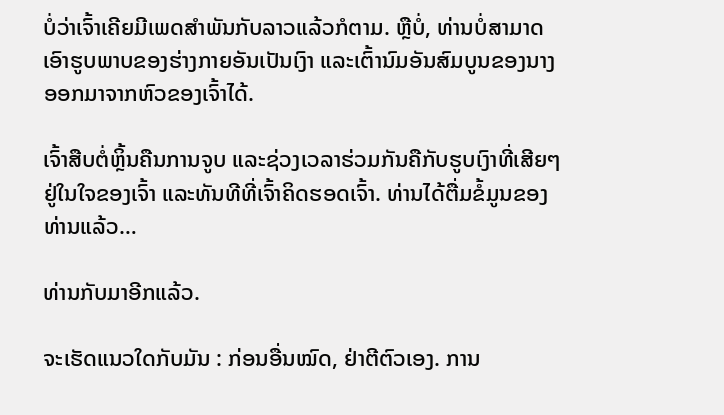ບໍ່ວ່າເຈົ້າເຄີຍມີເພດສໍາພັນກັບລາວແລ້ວກໍຕາມ. ຫຼືບໍ່, ທ່ານບໍ່ສາມາດເອົາຮູບພາບຂອງຮ່າງກາຍອັນເປັນເງົາ ແລະເຕົ້ານົມອັນສົມບູນຂອງນາງອອກມາຈາກຫົວຂອງເຈົ້າໄດ້.

ເຈົ້າສືບຕໍ່ຫຼິ້ນຄືນການຈູບ ແລະຊ່ວງເວລາຮ່ວມກັນຄືກັບຮູບເງົາທີ່ເສີຍໆຢູ່ໃນໃຈຂອງເຈົ້າ ແລະທັນທີທີ່ເຈົ້າຄິດຮອດເຈົ້າ. ທ່ານໄດ້ຕື່ມຂໍ້ມູນຂອງທ່ານແລ້ວ…

ທ່ານກັບມາອີກແລ້ວ.

ຈະເຮັດແນວໃດກັບມັນ : ກ່ອນອື່ນໝົດ, ຢ່າຕີຕົວເອງ. ການ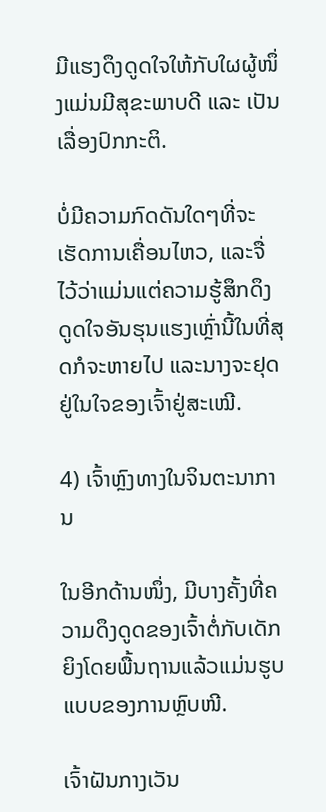ມີແຮງດຶງດູດໃຈໃຫ້ກັບໃຜຜູ້ໜຶ່ງແມ່ນມີສຸຂະພາບດີ ແລະ ເປັນເລື່ອງປົກກະຕິ.

ບໍ່ມີຄວາມກົດດັນໃດໆທີ່ຈະເຮັດການເຄື່ອນໄຫວ, ແລະຈື່ໄວ້ວ່າແມ່ນແຕ່ຄວາມຮູ້ສຶກດຶງດູດໃຈອັນຮຸນແຮງເຫຼົ່ານີ້ໃນທີ່ສຸດກໍຈະຫາຍໄປ ແລະນາງຈະຢຸດຢູ່ໃນໃຈຂອງເຈົ້າຢູ່ສະເໝີ.

4) ເຈົ້າຫຼົງທາງໃນຈິນຕະນາການ

ໃນອີກດ້ານໜຶ່ງ, ມີບາງຄັ້ງທີ່ຄວາມດຶງດູດຂອງເຈົ້າຕໍ່ກັບເດັກຍິງໂດຍພື້ນຖານແລ້ວແມ່ນຮູບແບບຂອງການຫຼົບໜີ.

ເຈົ້າຝັນກາງເວັນ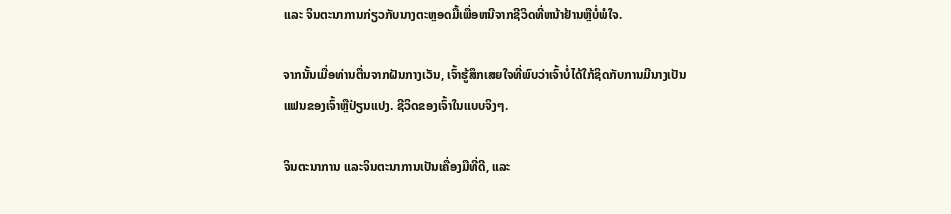ແລະ ຈິນຕະນາການກ່ຽວກັບນາງຕະຫຼອດມື້ເພື່ອຫນີຈາກຊີວິດທີ່ຫນ້າຢ້ານຫຼືບໍ່ພໍໃຈ.

ຈາກນັ້ນເມື່ອທ່ານຕື່ນຈາກຝັນກາງເວັນ, ເຈົ້າຮູ້ສຶກເສຍໃຈທີ່ພົບວ່າເຈົ້າບໍ່ໄດ້ໃກ້ຊິດກັບການມີນາງເປັນແຟນຂອງເຈົ້າຫຼືປ່ຽນແປງ. ຊີວິດຂອງເຈົ້າໃນແບບຈິງໆ.

ຈິນຕະນາການ ແລະຈິນຕະນາການເປັນເຄື່ອງມືທີ່ດີ, ແລະ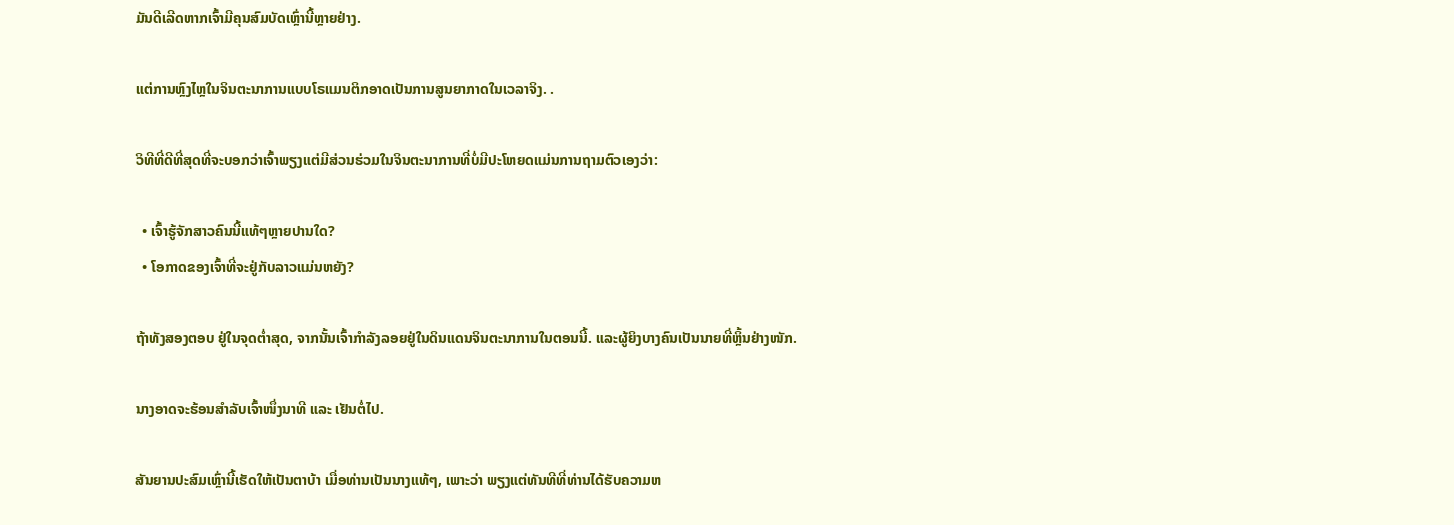ມັນດີເລີດຫາກເຈົ້າມີຄຸນສົມບັດເຫຼົ່ານີ້ຫຼາຍຢ່າງ.

ແຕ່ການຫຼົງໄຫຼໃນຈິນຕະນາການແບບໂຣແມນຕິກອາດເປັນການສູນຍາກາດໃນເວລາຈິງ. .

ວິທີທີ່ດີທີ່ສຸດທີ່ຈະບອກວ່າເຈົ້າພຽງແຕ່ມີສ່ວນຮ່ວມໃນຈິນຕະນາການທີ່ບໍ່ມີປະໂຫຍດແມ່ນການຖາມຕົວເອງວ່າ:

  • ເຈົ້າຮູ້ຈັກສາວຄົນນີ້ແທ້ໆຫຼາຍປານໃດ?
  • ໂອກາດຂອງເຈົ້າທີ່ຈະຢູ່ກັບລາວແມ່ນຫຍັງ?

ຖ້າທັງສອງຕອບ ຢູ່ໃນຈຸດຕໍ່າສຸດ, ຈາກນັ້ນເຈົ້າກຳລັງລອຍຢູ່ໃນດິນແດນຈິນຕະນາການໃນຕອນນີ້. ແລະຜູ້ຍິງບາງຄົນເປັນນາຍທີ່ຫຼິ້ນຢ່າງໜັກ.

ນາງອາດຈະຮ້ອນສຳລັບເຈົ້າໜຶ່ງນາທີ ແລະ ເຢັນຕໍ່ໄປ.

ສັນຍານປະສົມເຫຼົ່ານີ້ເຮັດໃຫ້ເປັນຕາບ້າ ເມື່ອທ່ານເປັນນາງແທ້ໆ, ເພາະວ່າ ພຽງແຕ່ທັນທີທີ່ທ່ານໄດ້ຮັບຄວາມຫ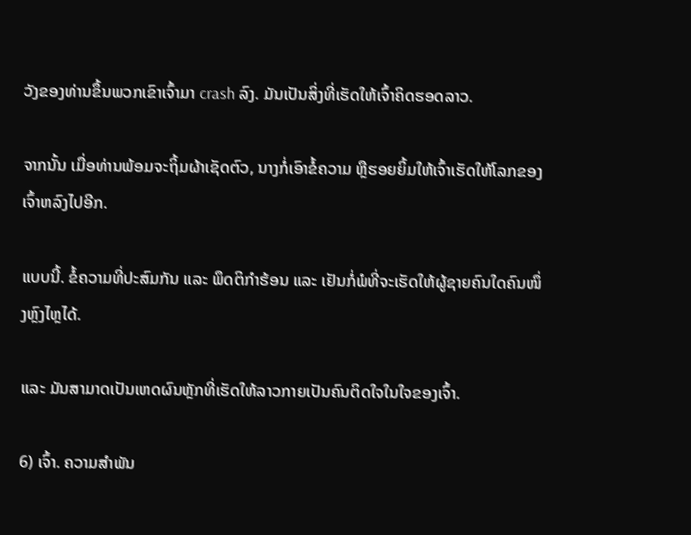ວັງຂອງທ່ານຂຶ້ນພວກເຂົາເຈົ້າມາ crash ລົງ. ມັນເປັນສິ່ງທີ່ເຮັດໃຫ້ເຈົ້າຄິດຮອດລາວ.

ຈາກນັ້ນ ເມື່ອທ່ານພ້ອມຈະຖິ້ມຜ້າເຊັດຕົວ, ນາງກໍ່ເອົາຂໍ້ຄວາມ ຫຼືຮອຍຍິ້ມໃຫ້ເຈົ້າເຮັດໃຫ້ໂລກຂອງເຈົ້າຫລົງໄປອີກ.

ແບບນີ້. ຂໍ້ຄວາມທີ່ປະສົມກັນ ແລະ ພຶດຕິກຳຮ້ອນ ແລະ ເຢັນກໍ່ພໍທີ່ຈະເຮັດໃຫ້ຜູ້ຊາຍຄົນໃດຄົນໜຶ່ງຫຼົງໄຫຼໄດ້.

ແລະ ມັນສາມາດເປັນເຫດຜົນຫຼັກທີ່ເຮັດໃຫ້ລາວກາຍເປັນຄົນຕິດໃຈໃນໃຈຂອງເຈົ້າ.

6) ເຈົ້າ. ຄວາມສຳພັນ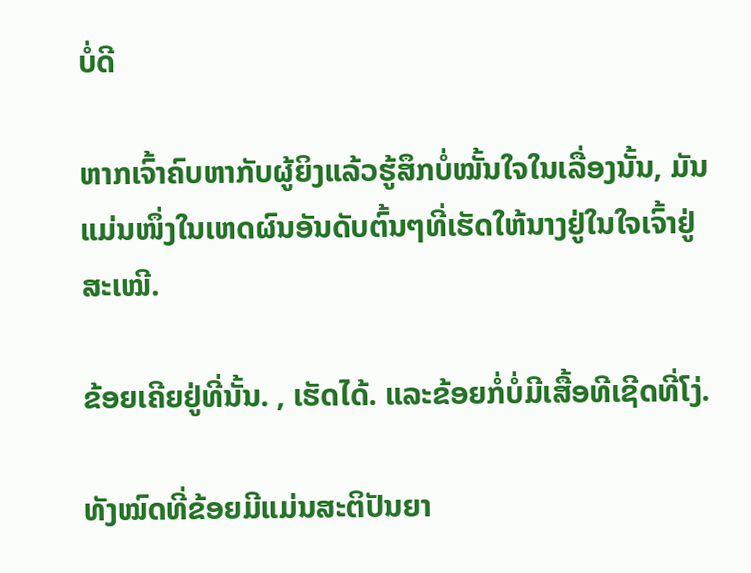ບໍ່ດີ

ຫາກເຈົ້າຄົບຫາກັບຜູ້ຍິງແລ້ວຮູ້ສຶກບໍ່ໝັ້ນໃຈໃນເລື່ອງນັ້ນ, ມັນແມ່ນໜຶ່ງໃນເຫດຜົນອັນດັບຕົ້ນໆທີ່ເຮັດໃຫ້ນາງຢູ່ໃນໃຈເຈົ້າຢູ່ສະເໝີ.

ຂ້ອຍເຄີຍຢູ່ທີ່ນັ້ນ. , ເຮັດໄດ້. ແລະຂ້ອຍກໍ່ບໍ່ມີເສື້ອທີເຊີດທີ່ໂງ່.

ທັງໝົດທີ່ຂ້ອຍມີແມ່ນສະຕິປັນຍາ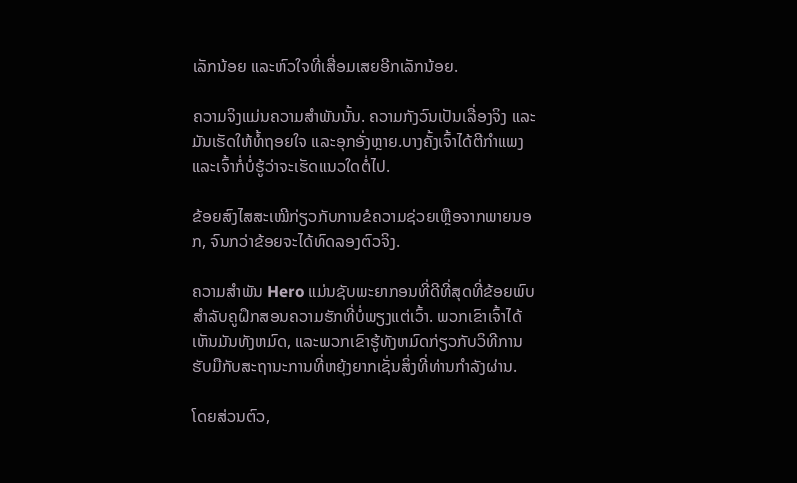ເລັກນ້ອຍ ແລະຫົວໃຈທີ່ເສື່ອມເສຍອີກເລັກນ້ອຍ.

ຄວາມຈິງແມ່ນຄວາມສຳພັນນັ້ນ. ຄວາມກັງວົນເປັນເລື່ອງຈິງ ແລະມັນເຮັດໃຫ້ທໍ້ຖອຍໃຈ ແລະອຸກອັ່ງຫຼາຍ.ບາງຄັ້ງເຈົ້າໄດ້ຕີກຳແພງ ແລະເຈົ້າກໍ່ບໍ່ຮູ້ວ່າຈະເຮັດແນວໃດຕໍ່ໄປ.

ຂ້ອຍສົງໄສສະເໝີກ່ຽວກັບການຂໍຄວາມຊ່ວຍເຫຼືອຈາກພາຍນອກ, ຈົນກວ່າຂ້ອຍຈະໄດ້ທົດລອງຕົວຈິງ.

ຄວາມສຳພັນ Hero ແມ່ນຊັບພະຍາກອນທີ່ດີທີ່ສຸດທີ່ຂ້ອຍພົບສໍາລັບຄູຝຶກສອນຄວາມຮັກທີ່ບໍ່ພຽງແຕ່ເວົ້າ. ພວກເຂົາເຈົ້າໄດ້ເຫັນມັນທັງຫມົດ, ແລະພວກເຂົາຮູ້ທັງຫມົດກ່ຽວກັບວິທີການຮັບມືກັບສະຖານະການທີ່ຫຍຸ້ງຍາກເຊັ່ນສິ່ງທີ່ທ່ານກໍາລັງຜ່ານ.

ໂດຍສ່ວນຕົວ,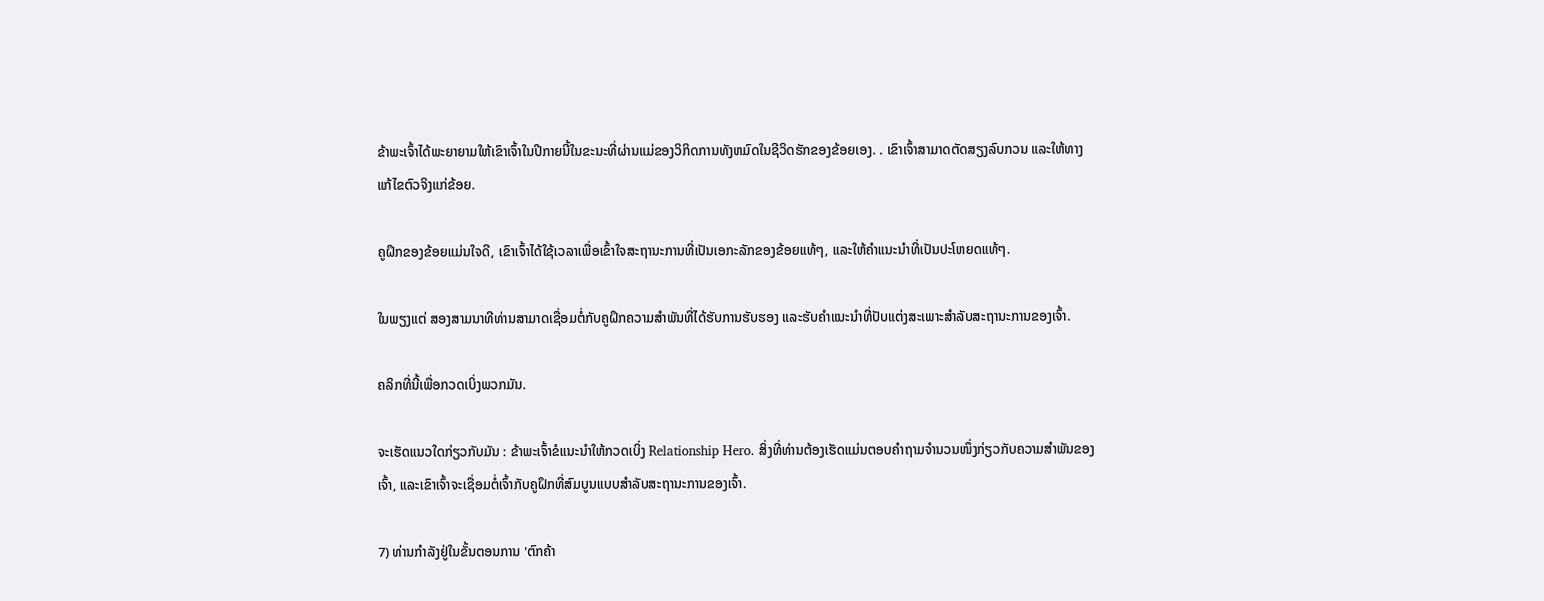ຂ້າພະເຈົ້າໄດ້ພະຍາຍາມໃຫ້ເຂົາເຈົ້າໃນປີກາຍນີ້ໃນຂະນະທີ່ຜ່ານແມ່ຂອງວິກິດການທັງຫມົດໃນຊີວິດຮັກຂອງຂ້ອຍເອງ. . ເຂົາເຈົ້າສາມາດຕັດສຽງລົບກວນ ແລະໃຫ້ທາງແກ້ໄຂຕົວຈິງແກ່ຂ້ອຍ.

ຄູຝຶກຂອງຂ້ອຍແມ່ນໃຈດີ, ເຂົາເຈົ້າໄດ້ໃຊ້ເວລາເພື່ອເຂົ້າໃຈສະຖານະການທີ່ເປັນເອກະລັກຂອງຂ້ອຍແທ້ໆ, ແລະໃຫ້ຄໍາແນະນໍາທີ່ເປັນປະໂຫຍດແທ້ໆ.

ໃນພຽງແຕ່ ສອງສາມນາທີທ່ານສາມາດເຊື່ອມຕໍ່ກັບຄູຝຶກຄວາມສຳພັນທີ່ໄດ້ຮັບການຮັບຮອງ ແລະຮັບຄຳແນະນຳທີ່ປັບແຕ່ງສະເພາະສຳລັບສະຖານະການຂອງເຈົ້າ.

ຄລິກທີ່ນີ້ເພື່ອກວດເບິ່ງພວກມັນ.

ຈະເຮັດແນວໃດກ່ຽວກັບມັນ : ຂ້າພະເຈົ້າຂໍແນະນໍາໃຫ້ກວດເບິ່ງ Relationship Hero. ສິ່ງທີ່ທ່ານຕ້ອງເຮັດແມ່ນຕອບຄຳຖາມຈຳນວນໜຶ່ງກ່ຽວກັບຄວາມສຳພັນຂອງເຈົ້າ, ແລະເຂົາເຈົ້າຈະເຊື່ອມຕໍ່ເຈົ້າກັບຄູຝຶກທີ່ສົມບູນແບບສຳລັບສະຖານະການຂອງເຈົ້າ.

7) ທ່ານກຳລັງຢູ່ໃນຂັ້ນຕອນການ 'ຕົກຄ້າ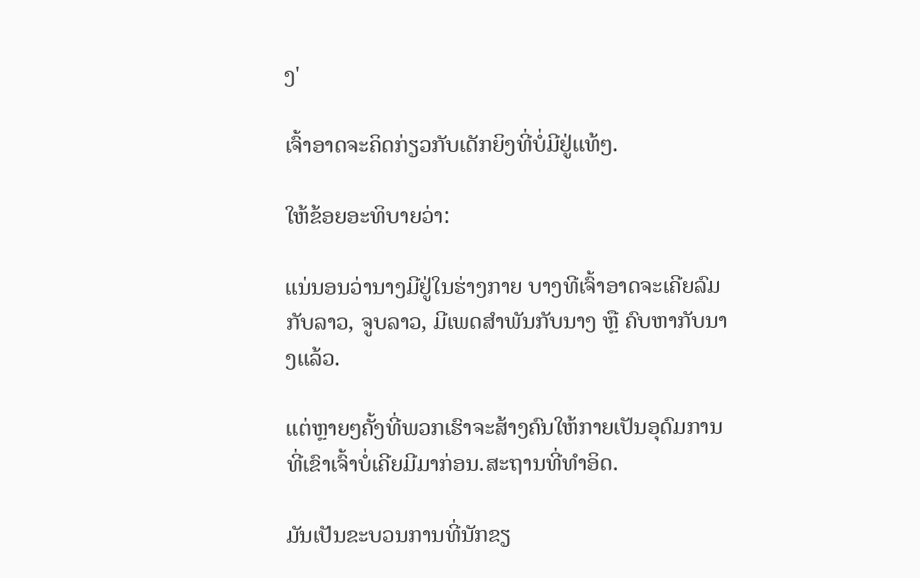ງ'

ເຈົ້າອາດຈະຄິດກ່ຽວກັບເດັກຍິງທີ່ບໍ່ມີຢູ່ແທ້ໆ.

ໃຫ້ຂ້ອຍອະທິບາຍວ່າ:

ແນ່ນອນວ່ານາງມີຢູ່ໃນຮ່າງກາຍ ບາງທີເຈົ້າອາດຈະເຄີຍລົມກັບລາວ, ຈູບລາວ, ມີເພດສໍາພັນກັບນາງ ຫຼື ຄົບຫາກັບນາງແລ້ວ.

ແຕ່ຫຼາຍໆຄັ້ງທີ່ພວກເຮົາຈະສ້າງຄົນໃຫ້ກາຍເປັນອຸດົມການທີ່ເຂົາເຈົ້າບໍ່ເຄີຍມີມາກ່ອນ.ສະຖານທີ່ທໍາອິດ.

ມັນເປັນຂະບວນການທີ່ນັກຂຽ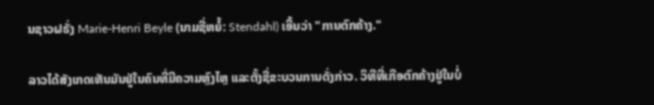ນຊາວຝຣັ່ງ Marie-Henri Beyle (ນາມຊື່ຫຍໍ້: Stendahl) ເອີ້ນວ່າ "ການຕົກຄ້າງ."

ລາວໄດ້ສັງເກດເຫັນມັນຢູ່ໃນຄົນທີ່ມີຄວາມຫຼົງໄຫຼ ແລະຕັ້ງຊື່ຂະບວນການດັ່ງກ່າວ. ວິທີທີ່ເກືອຕົກຄ້າງຢູ່ໃນບໍ່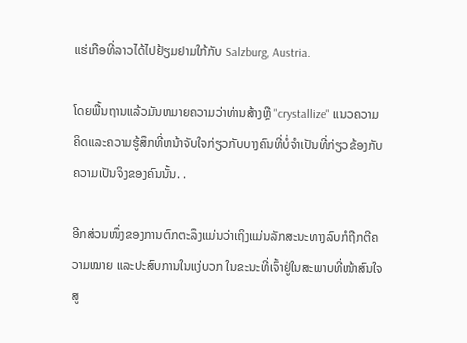ແຮ່ເກືອທີ່ລາວໄດ້ໄປຢ້ຽມຢາມໃກ້ກັບ Salzburg, Austria.

ໂດຍພື້ນຖານແລ້ວມັນຫມາຍຄວາມວ່າທ່ານສ້າງຫຼື "crystallize" ແນວຄວາມຄິດແລະຄວາມຮູ້ສຶກທີ່ຫນ້າຈັບໃຈກ່ຽວກັບບາງຄົນທີ່ບໍ່ຈໍາເປັນທີ່ກ່ຽວຂ້ອງກັບຄວາມເປັນຈິງຂອງຄົນນັ້ນ. .

ອີກສ່ວນໜຶ່ງຂອງການຕົກຕະລຶງແມ່ນວ່າເຖິງແມ່ນລັກສະນະທາງລົບກໍຖືກຕີຄວາມໝາຍ ແລະປະສົບການໃນແງ່ບວກ ໃນຂະນະທີ່ເຈົ້າຢູ່ໃນສະພາບທີ່ໜ້າສົນໃຈສູ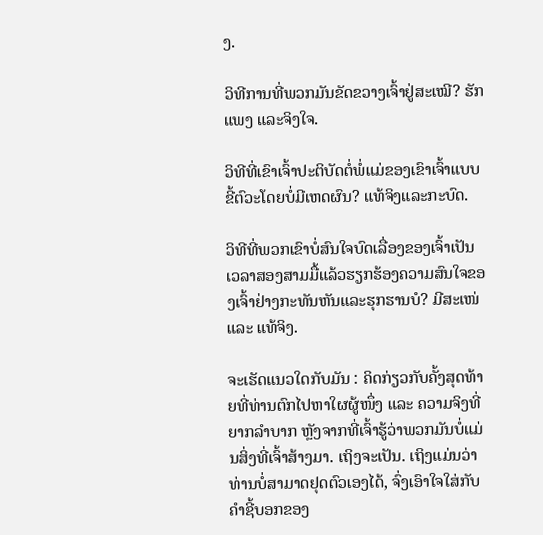ງ.

ວິທີການທີ່ພວກມັນຂັດຂວາງເຈົ້າຢູ່ສະເໝີ? ຮັກແພງ ແລະຈິງໃຈ.

ວິທີທີ່ເຂົາເຈົ້າປະຕິບັດຕໍ່ພໍ່ແມ່ຂອງເຂົາເຈົ້າແບບຂີ້ຕົວະໂດຍບໍ່ມີເຫດຜົນ? ແທ້ຈິງແລະກະບົດ.

ວິທີທີ່ພວກເຂົາບໍ່ສົນໃຈບົດເລື່ອງຂອງເຈົ້າເປັນເວລາສອງສາມມື້ແລ້ວຮຽກຮ້ອງຄວາມສົນໃຈຂອງເຈົ້າຢ່າງກະທັນຫັນແລະຮຸກຮານບໍ? ມີສະເໜ່ ແລະ ແທ້ຈິງ.

ຈະເຮັດແນວໃດກັບມັນ : ຄິດກ່ຽວກັບຄັ້ງສຸດທ້າຍທີ່ທ່ານຕົກໄປຫາໃຜຜູ້ໜຶ່ງ ແລະ ຄວາມຈິງທີ່ຍາກລຳບາກ ຫຼັງຈາກທີ່ເຈົ້າຮູ້ວ່າພວກມັນບໍ່ແມ່ນສິ່ງທີ່ເຈົ້າສ້າງມາ. ເຖິງຈະເປັນ. ເຖິງແມ່ນວ່າທ່ານບໍ່ສາມາດຢຸດຕົວເອງໄດ້, ຈົ່ງເອົາໃຈໃສ່ກັບຄໍາຊີ້ບອກຂອງ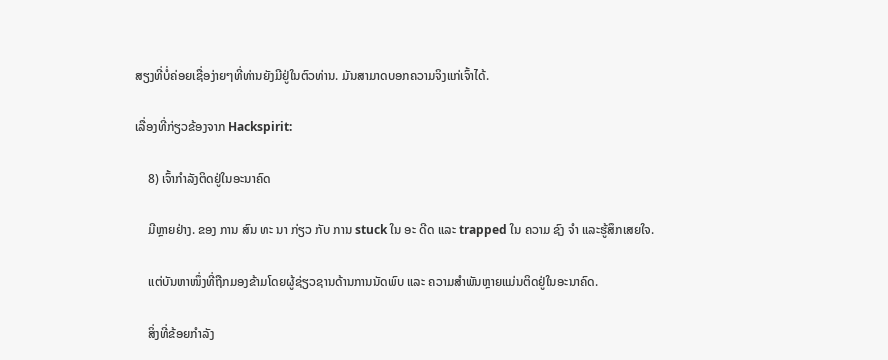ສຽງທີ່ບໍ່ຄ່ອຍເຊື່ອງ່າຍໆທີ່ທ່ານຍັງມີຢູ່ໃນຕົວທ່ານ. ມັນສາມາດບອກຄວາມຈິງແກ່ເຈົ້າໄດ້.

ເລື່ອງທີ່ກ່ຽວຂ້ອງຈາກ Hackspirit:

    8) ເຈົ້າກໍາລັງຕິດຢູ່ໃນອະນາຄົດ

    ມີຫຼາຍຢ່າງ. ຂອງ ການ ສົນ ທະ ນາ ກ່ຽວ ກັບ ການ stuck ໃນ ອະ ດີດ ແລະ trapped ໃນ ຄວາມ ຊົງ ຈໍາ ແລະຮູ້ສຶກເສຍໃຈ.

    ແຕ່ບັນຫາໜຶ່ງທີ່ຖືກມອງຂ້າມໂດຍຜູ້ຊ່ຽວຊານດ້ານການນັດພົບ ແລະ ຄວາມສຳພັນຫຼາຍແມ່ນຕິດຢູ່ໃນອະນາຄົດ.

    ສິ່ງທີ່ຂ້ອຍກຳລັງ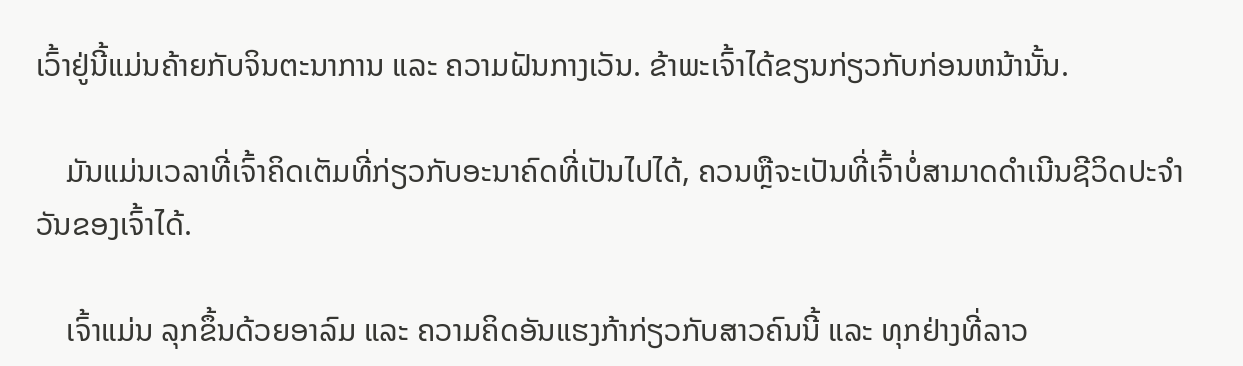ເວົ້າຢູ່ນີ້ແມ່ນຄ້າຍກັບຈິນຕະນາການ ແລະ ຄວາມຝັນກາງເວັນ. ຂ້າພະເຈົ້າໄດ້ຂຽນກ່ຽວກັບກ່ອນຫນ້ານັ້ນ.

    ມັນແມ່ນເວລາທີ່ເຈົ້າຄິດເຕັມທີ່ກ່ຽວກັບອະນາຄົດທີ່ເປັນໄປໄດ້, ຄວນຫຼືຈະເປັນທີ່ເຈົ້າບໍ່ສາມາດດໍາເນີນຊີວິດປະຈໍາວັນຂອງເຈົ້າໄດ້.

    ເຈົ້າແມ່ນ ລຸກຂຶ້ນດ້ວຍອາລົມ ແລະ ຄວາມຄິດອັນແຮງກ້າກ່ຽວກັບສາວຄົນນີ້ ແລະ ທຸກຢ່າງທີ່ລາວ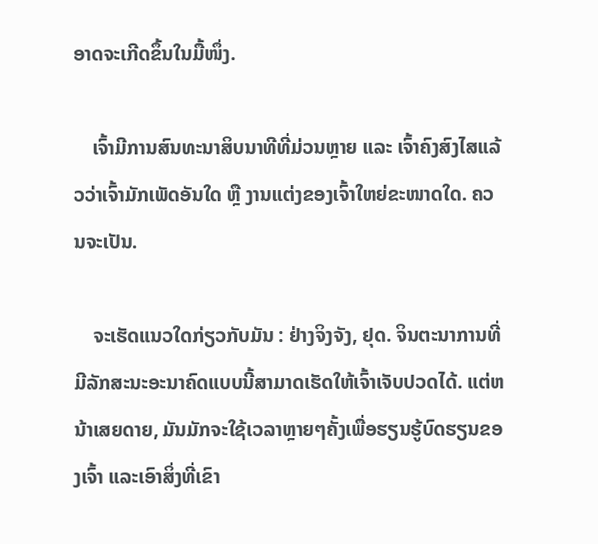ອາດຈະເກີດຂຶ້ນໃນມື້ໜຶ່ງ.

    ເຈົ້າມີການສົນທະນາສິບນາທີທີ່ມ່ວນຫຼາຍ ແລະ ເຈົ້າຄົງສົງໄສແລ້ວວ່າເຈົ້າມັກເພັດອັນໃດ ຫຼື ງານແຕ່ງຂອງເຈົ້າໃຫຍ່ຂະໜາດໃດ. ຄວນຈະເປັນ.

    ຈະເຮັດແນວໃດກ່ຽວກັບມັນ : ຢ່າງຈິງຈັງ, ຢຸດ. ຈິນຕະນາການທີ່ມີລັກສະນະອະນາຄົດແບບນີ້ສາມາດເຮັດໃຫ້ເຈົ້າເຈັບປວດໄດ້. ແຕ່ຫນ້າເສຍດາຍ, ມັນມັກຈະໃຊ້ເວລາຫຼາຍໆຄັ້ງເພື່ອຮຽນຮູ້ບົດຮຽນຂອງເຈົ້າ ແລະເອົາສິ່ງທີ່ເຂົາ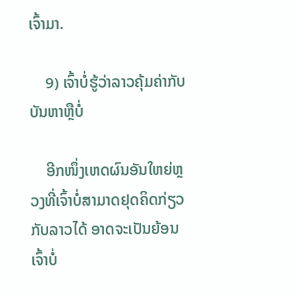ເຈົ້າມາ.

    9) ເຈົ້າບໍ່ຮູ້ວ່າລາວຄຸ້ມຄ່າກັບບັນຫາຫຼືບໍ່

    ອີກໜຶ່ງເຫດຜົນອັນໃຫຍ່ຫຼວງທີ່ເຈົ້າບໍ່ສາມາດຢຸດຄິດກ່ຽວກັບລາວໄດ້ ອາດຈະເປັນຍ້ອນເຈົ້າບໍ່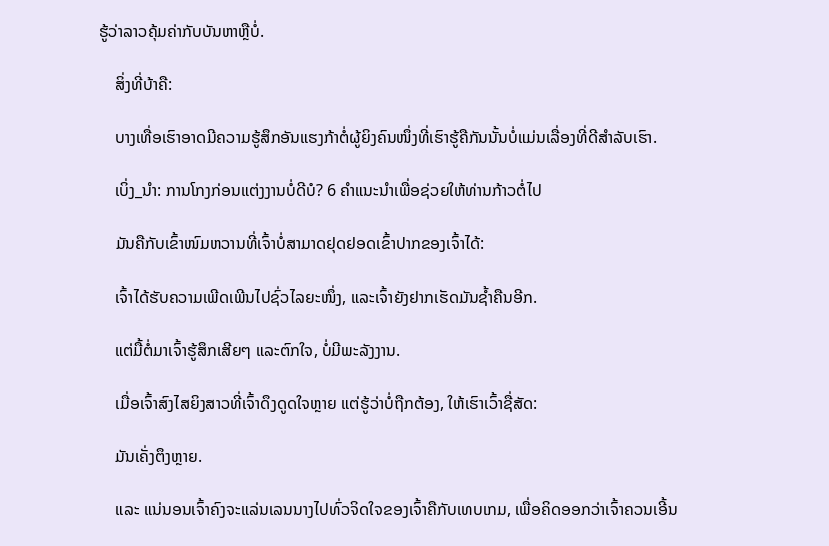ຮູ້ວ່າລາວຄຸ້ມຄ່າກັບບັນຫາຫຼືບໍ່.

    ສິ່ງທີ່ບ້າຄື:

    ບາງເທື່ອເຮົາອາດມີຄວາມຮູ້ສຶກອັນແຮງກ້າຕໍ່ຜູ້ຍິງຄົນໜຶ່ງທີ່ເຮົາຮູ້ຄືກັນນັ້ນບໍ່ແມ່ນເລື່ອງທີ່ດີສຳລັບເຮົາ.

    ເບິ່ງ_ນຳ: ການໂກງກ່ອນແຕ່ງງານບໍ່ດີບໍ? 6 ຄໍາແນະນໍາເພື່ອຊ່ວຍໃຫ້ທ່ານກ້າວຕໍ່ໄປ

    ມັນຄືກັບເຂົ້າໜົມຫວານທີ່ເຈົ້າບໍ່ສາມາດຢຸດຢອດເຂົ້າປາກຂອງເຈົ້າໄດ້:

    ເຈົ້າໄດ້ຮັບຄວາມເພີດເພີນໄປຊົ່ວໄລຍະໜຶ່ງ, ແລະເຈົ້າຍັງຢາກເຮັດມັນຊໍ້າຄືນອີກ.

    ແຕ່ມື້ຕໍ່ມາເຈົ້າຮູ້ສຶກເສີຍໆ ແລະຕົກໃຈ, ບໍ່ມີພະລັງງານ.

    ເມື່ອເຈົ້າສົງໄສຍິງສາວທີ່ເຈົ້າດຶງດູດໃຈຫຼາຍ ແຕ່ຮູ້ວ່າບໍ່ຖືກຕ້ອງ, ໃຫ້ເຮົາເວົ້າຊື່ສັດ:

    ມັນເຄັ່ງຕຶງຫຼາຍ.

    ແລະ ແນ່ນອນເຈົ້າຄົງຈະແລ່ນເລນນາງໄປທົ່ວຈິດໃຈຂອງເຈົ້າຄືກັບເທບເກມ, ເພື່ອຄິດອອກວ່າເຈົ້າຄວນເອີ້ນ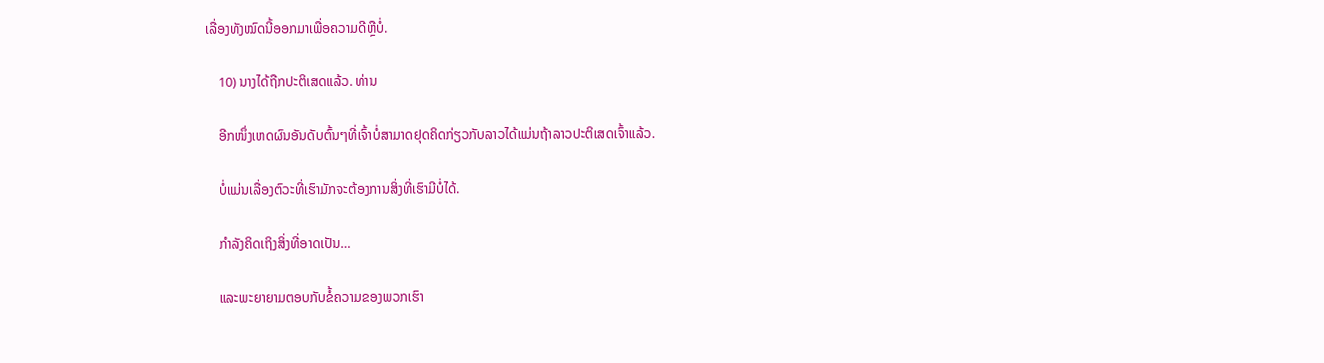ເລື່ອງທັງໝົດນີ້ອອກມາເພື່ອຄວາມດີຫຼືບໍ່.

    10) ນາງໄດ້ຖືກປະຕິເສດແລ້ວ. ທ່ານ

    ອີກໜຶ່ງເຫດຜົນອັນດັບຕົ້ນໆທີ່ເຈົ້າບໍ່ສາມາດຢຸດຄິດກ່ຽວກັບລາວໄດ້ແມ່ນຖ້າລາວປະຕິເສດເຈົ້າແລ້ວ.

    ບໍ່ແມ່ນເລື່ອງຕົວະທີ່ເຮົາມັກຈະຕ້ອງການສິ່ງທີ່ເຮົາມີບໍ່ໄດ້.

    ກຳລັງຄິດເຖິງສິ່ງທີ່ອາດເປັນ…

    ແລະພະຍາຍາມຕອບກັບຂໍ້ຄວາມຂອງພວກເຮົາ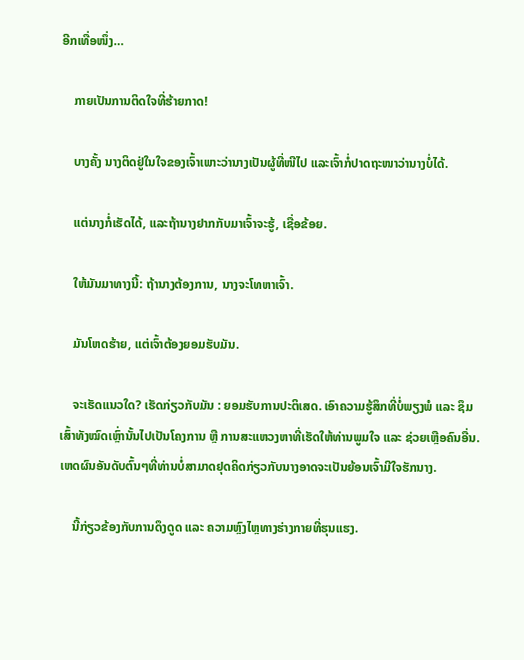ອີກເທື່ອໜຶ່ງ…

    ກາຍເປັນການຕິດໃຈທີ່ຮ້າຍກາດ!

    ບາງຄັ້ງ ນາງຕິດຢູ່ໃນໃຈຂອງເຈົ້າເພາະວ່ານາງເປັນຜູ້ທີ່ໜີໄປ ແລະເຈົ້າກໍ່ປາດຖະໜາວ່ານາງບໍ່ໄດ້.

    ແຕ່ນາງກໍ່ເຮັດໄດ້, ແລະຖ້ານາງຢາກກັບມາເຈົ້າຈະຮູ້, ເຊື່ອຂ້ອຍ.

    ໃຫ້ມັນມາທາງນີ້: ຖ້ານາງຕ້ອງການ, ນາງຈະໂທຫາເຈົ້າ.

    ມັນໂຫດຮ້າຍ, ແຕ່ເຈົ້າຕ້ອງຍອມຮັບມັນ.

    ຈະເຮັດແນວໃດ? ເຮັດກ່ຽວກັບມັນ : ຍອມຮັບການປະຕິເສດ. ເອົາຄວາມຮູ້ສຶກທີ່ບໍ່ພຽງພໍ ແລະ ຊຶມເສົ້າທັງໝົດເຫຼົ່ານັ້ນໄປເປັນໂຄງການ ຫຼື ການສະແຫວງຫາທີ່ເຮັດໃຫ້ທ່ານພູມໃຈ ແລະ ຊ່ວຍເຫຼືອຄົນອື່ນ. ເຫດຜົນອັນດັບຕົ້ນໆທີ່ທ່ານບໍ່ສາມາດຢຸດຄິດກ່ຽວກັບນາງອາດຈະເປັນຍ້ອນເຈົ້າມີໃຈຮັກນາງ.

    ນີ້ກ່ຽວຂ້ອງກັບການດຶງດູດ ແລະ ຄວາມຫຼົງໄຫຼທາງຮ່າງກາຍທີ່ຮຸນແຮງ.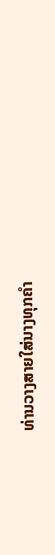ທ່ານວາງສາຍໃສ່ນາງທຸກຄຳ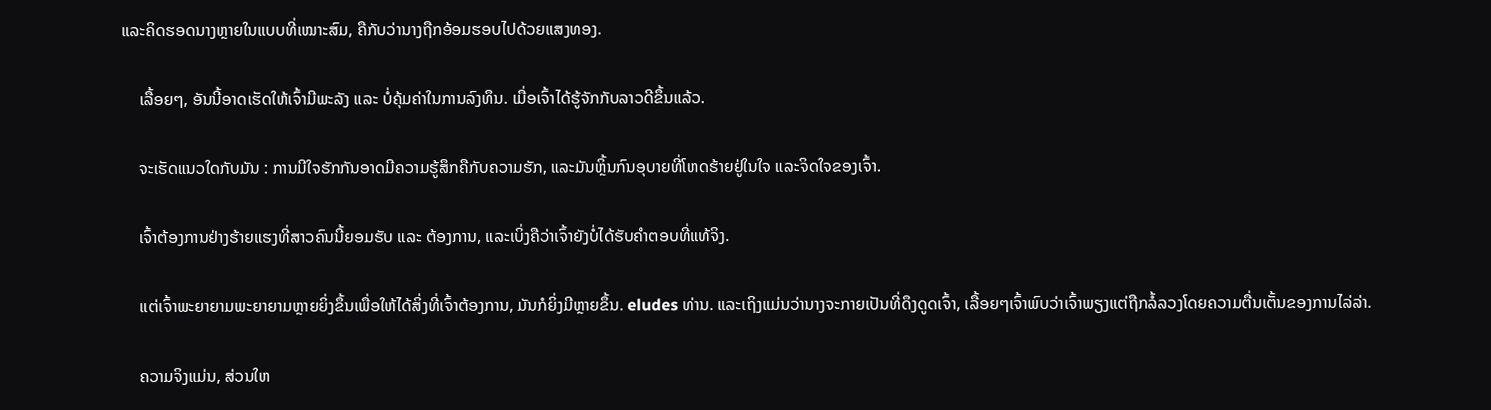ແລະຄິດຮອດນາງຫຼາຍໃນແບບທີ່ເໝາະສົມ, ຄືກັບວ່ານາງຖືກອ້ອມຮອບໄປດ້ວຍແສງທອງ.

    ເລື້ອຍໆ, ອັນນີ້ອາດເຮັດໃຫ້ເຈົ້າມີພະລັງ ແລະ ບໍ່ຄຸ້ມຄ່າໃນການລົງທຶນ. ເມື່ອເຈົ້າໄດ້ຮູ້ຈັກກັບລາວດີຂຶ້ນແລ້ວ.

    ຈະເຮັດແນວໃດກັບມັນ : ການມີໃຈຮັກກັນອາດມີຄວາມຮູ້ສຶກຄືກັບຄວາມຮັກ, ແລະມັນຫຼິ້ນກົນອຸບາຍທີ່ໂຫດຮ້າຍຢູ່ໃນໃຈ ແລະຈິດໃຈຂອງເຈົ້າ.

    ເຈົ້າຕ້ອງການຢ່າງຮ້າຍແຮງທີ່ສາວຄົນນີ້ຍອມຮັບ ແລະ ຕ້ອງການ, ແລະເບິ່ງຄືວ່າເຈົ້າຍັງບໍ່ໄດ້ຮັບຄຳຕອບທີ່ແທ້ຈິງ.

    ແຕ່ເຈົ້າພະຍາຍາມພະຍາຍາມຫຼາຍຍິ່ງຂຶ້ນເພື່ອໃຫ້ໄດ້ສິ່ງທີ່ເຈົ້າຕ້ອງການ, ມັນກໍຍິ່ງມີຫຼາຍຂຶ້ນ. eludes ທ່ານ. ແລະເຖິງແມ່ນວ່ານາງຈະກາຍເປັນທີ່ດຶງດູດເຈົ້າ, ເລື້ອຍໆເຈົ້າພົບວ່າເຈົ້າພຽງແຕ່ຖືກລໍ້ລວງໂດຍຄວາມຕື່ນເຕັ້ນຂອງການໄລ່ລ່າ.

    ຄວາມຈິງແມ່ນ, ສ່ວນໃຫ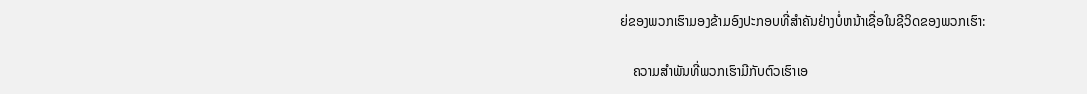ຍ່ຂອງພວກເຮົາມອງຂ້າມອົງປະກອບທີ່ສໍາຄັນຢ່າງບໍ່ຫນ້າເຊື່ອໃນຊີວິດຂອງພວກເຮົາ:

    ຄວາມສຳພັນທີ່ພວກເຮົາມີກັບຕົວເຮົາເອ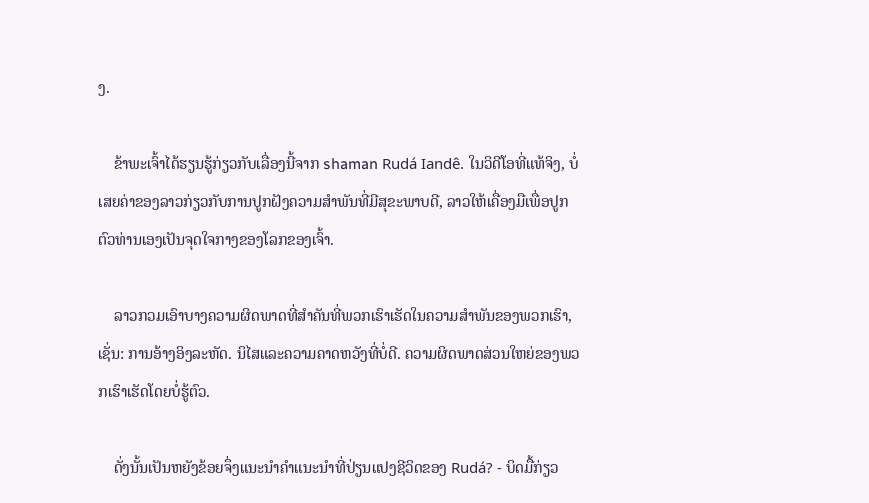ງ.

    ຂ້າພະເຈົ້າໄດ້ຮຽນຮູ້ກ່ຽວກັບເລື່ອງນີ້ຈາກ shaman Rudá Iandê. ໃນວິດີໂອທີ່ແທ້ຈິງ, ບໍ່ເສຍຄ່າຂອງລາວກ່ຽວກັບການປູກຝັງຄວາມສໍາພັນທີ່ມີສຸຂະພາບດີ, ລາວໃຫ້ເຄື່ອງມືເພື່ອປູກຕົວທ່ານເອງເປັນຈຸດໃຈກາງຂອງໂລກຂອງເຈົ້າ.

    ລາວກວມເອົາບາງຄວາມຜິດພາດທີ່ສໍາຄັນທີ່ພວກເຮົາເຮັດໃນຄວາມສໍາພັນຂອງພວກເຮົາ, ເຊັ່ນ: ການອ້າງອິງລະຫັດ. ນິໄສແລະຄວາມຄາດຫວັງທີ່ບໍ່ດີ. ຄວາມຜິດພາດສ່ວນໃຫຍ່ຂອງພວກເຮົາເຮັດໂດຍບໍ່ຮູ້ຕົວ.

    ດັ່ງນັ້ນເປັນຫຍັງຂ້ອຍຈຶ່ງແນະນໍາຄໍາແນະນໍາທີ່ປ່ຽນແປງຊີວິດຂອງ Rudá? - ບິດມື້ກ່ຽວ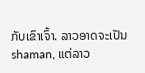ກັບເຂົາເຈົ້າ. ລາວອາດຈະເປັນ shaman, ແຕ່ລາວ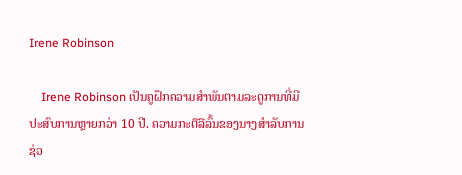Irene Robinson

    Irene Robinson ເປັນຄູຝຶກຄວາມສໍາພັນຕາມລະດູການທີ່ມີປະສົບການຫຼາຍກວ່າ 10 ປີ. ຄວາມກະຕືລືລົ້ນຂອງນາງສໍາລັບການຊ່ວ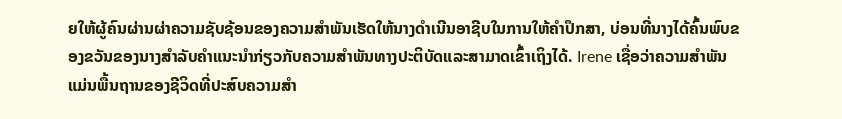ຍໃຫ້ຜູ້ຄົນຜ່ານຜ່າຄວາມຊັບຊ້ອນຂອງຄວາມສໍາພັນເຮັດໃຫ້ນາງດໍາເນີນອາຊີບໃນການໃຫ້ຄໍາປຶກສາ, ບ່ອນທີ່ນາງໄດ້ຄົ້ນພົບຂອງຂວັນຂອງນາງສໍາລັບຄໍາແນະນໍາກ່ຽວກັບຄວາມສໍາພັນທາງປະຕິບັດແລະສາມາດເຂົ້າເຖິງໄດ້. Irene ເຊື່ອວ່າຄວາມສຳພັນແມ່ນພື້ນຖານຂອງຊີວິດທີ່ປະສົບຄວາມສຳ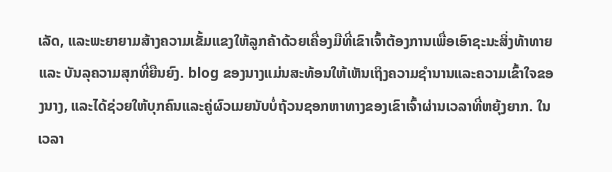ເລັດ, ແລະພະຍາຍາມສ້າງຄວາມເຂັ້ມແຂງໃຫ້ລູກຄ້າດ້ວຍເຄື່ອງມືທີ່ເຂົາເຈົ້າຕ້ອງການເພື່ອເອົາຊະນະສິ່ງທ້າທາຍ ແລະ ບັນລຸຄວາມສຸກທີ່ຍືນຍົງ. blog ຂອງນາງແມ່ນສະທ້ອນໃຫ້ເຫັນເຖິງຄວາມຊໍານານແລະຄວາມເຂົ້າໃຈຂອງນາງ, ແລະໄດ້ຊ່ວຍໃຫ້ບຸກຄົນແລະຄູ່ຜົວເມຍນັບບໍ່ຖ້ວນຊອກຫາທາງຂອງເຂົາເຈົ້າຜ່ານເວລາທີ່ຫຍຸ້ງຍາກ. ໃນເວລາ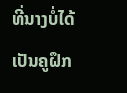ທີ່ນາງບໍ່ໄດ້ເປັນຄູຝຶກ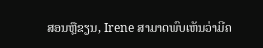ສອນຫຼືຂຽນ, Irene ສາມາດພົບເຫັນວ່າມີຄ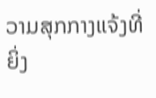ວາມສຸກກາງແຈ້ງທີ່ຍິ່ງ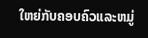ໃຫຍ່ກັບຄອບຄົວແລະຫມູ່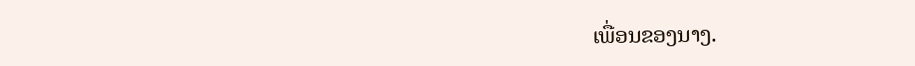ເພື່ອນຂອງນາງ.